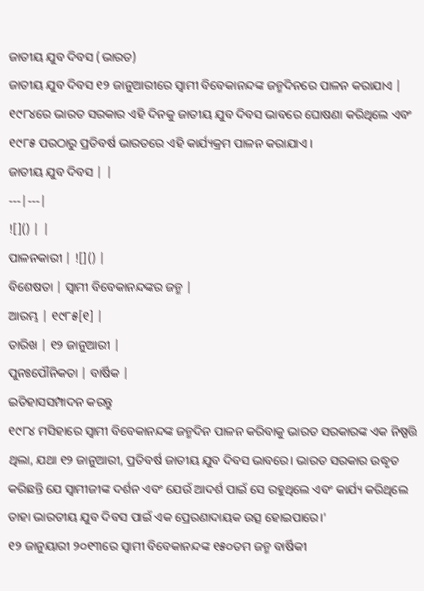ଜାତୀୟ ଯୁବ ଦିବସ (ଭାରତ)
ଜାତୀୟ ଯୁବ ଦିବସ ୧୨ ଜାନୁଆରୀରେ ସ୍ୱାମୀ ବିବେକାନନ୍ଦଙ୍କ ଜନ୍ମଦିନରେ ପାଳନ କରାଯାଏ | ୧୯୮୪ରେ ଭାରତ ସରକାର ଏହି ଦିନକୁ ଜାତୀୟ ଯୁବ ଦିବସ ଭାବରେ ଘୋଷଣା କରିଥିଲେ ଏବଂ ୧୯୮୫ ପରଠାରୁ ପ୍ରତିବର୍ଷ ଭାରତରେ ଏହି କାର୍ଯ୍ୟକ୍ରମ ପାଳନ କରାଯାଏ ।
ଜାତୀୟ ଯୁବ ଦିବସ | |
---|---|
![]() | |
ପାଳନକାରୀ | ![]() |
ବିଶେଷତା | ସ୍ୱାମୀ ବିବେକାନନ୍ଦଙ୍କର ଜନ୍ମ |
ଆରମ୍ଭ | ୧୯୮୫[୧] |
ତାରିଖ | ୧୨ ଜାନୁଆରୀ |
ପୁନଃପୌନିକତା | ବାର୍ଷିକ |
ଇତିହାସସମ୍ପାଦନ କରନ୍ତୁ
୧୯୮୪ ମସିହାରେ ସ୍ୱାମୀ ବିବେକାନନ୍ଦଙ୍କ ଜନ୍ମଦିନ ପାଳନ କରିବାକୁ ଭାରତ ସରକାରଙ୍କ ଏକ ନିଷ୍ପତ୍ତି ଥିଲା, ଯଥା ୧୨ ଜାନୁଆରୀ, ପ୍ରତିବର୍ଷ ଜାତୀୟ ଯୁବ ଦିବସ ଭାବରେ। ଭାରତ ସରକାର ଉଦ୍ଧୃତ କରିଛନ୍ତି ଯେ ସ୍ୱାମୀଜୀଙ୍କ ଦର୍ଶନ ଏବଂ ଯେଉଁ ଆଦର୍ଶ ପାଇଁ ସେ ରହୁଥିଲେ ଏବଂ କାର୍ଯ୍ୟ କରିଥିଲେ ତାହା ଭାରତୀୟ ଯୁବ ଦିବସ ପାଇଁ ଏକ ପ୍ରେରଣାଦାୟକ ଉତ୍ସ ହୋଇପାରେ।'
୧୨ ଜାନୁୟାରୀ ୨୦୧୩ରେ ସ୍ୱାମୀ ବିବେକାନନ୍ଦଙ୍କ ୧୫୦ତମ ଜନ୍ମ ବାର୍ଷିକୀ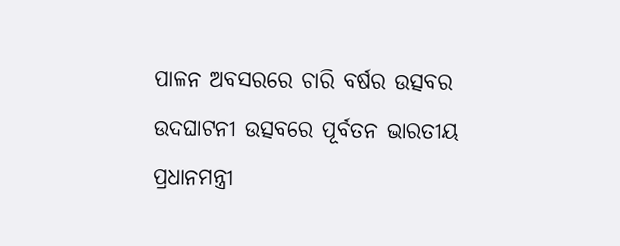ପାଳନ ଅବସରରେ ଚାରି ବର୍ଷର ଉତ୍ସବର ଉଦଘାଟନୀ ଉତ୍ସବରେ ପୂର୍ବତନ ଭାରତୀୟ ପ୍ରଧାନମନ୍ତ୍ରୀ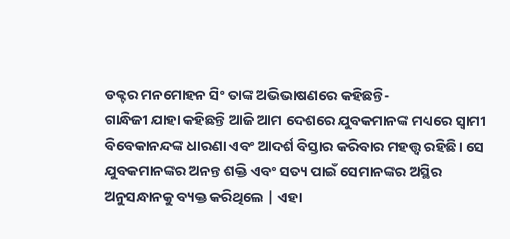ଡକ୍ଟର ମନମୋହନ ସିଂ ତାଙ୍କ ଅଭିଭାଷଣରେ କହିଛନ୍ତି-
ଗାନ୍ଧିଜୀ ଯାହା କହିଛନ୍ତି ଆଜି ଆମ ଦେଶରେ ଯୁବକମାନଙ୍କ ମଧ୍ୟରେ ସ୍ୱାମୀ ବିବେକାନନ୍ଦଙ୍କ ଧାରଣା ଏବଂ ଆଦର୍ଶ ବିସ୍ତାର କରିବାର ମହତ୍ତ୍ୱ ରହିଛି। ସେ ଯୁବକମାନଙ୍କର ଅନନ୍ତ ଶକ୍ତି ଏବଂ ସତ୍ୟ ପାଇଁ ସେମାନଙ୍କର ଅସ୍ଥିର ଅନୁସନ୍ଧାନକୁ ବ୍ୟକ୍ତ କରିଥିଲେ | ଏହା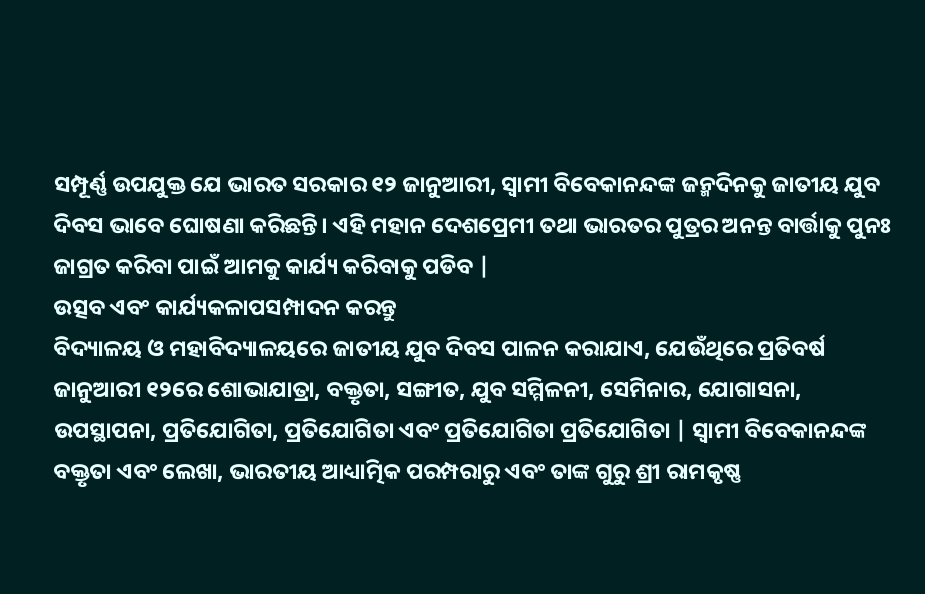ସମ୍ପୂର୍ଣ୍ଣ ଉପଯୁକ୍ତ ଯେ ଭାରତ ସରକାର ୧୨ ଜାନୁଆରୀ, ସ୍ୱାମୀ ବିବେକାନନ୍ଦଙ୍କ ଜନ୍ମଦିନକୁ ଜାତୀୟ ଯୁବ ଦିବସ ଭାବେ ଘୋଷଣା କରିଛନ୍ତି। ଏହି ମହାନ ଦେଶପ୍ରେମୀ ତଥା ଭାରତର ପୁତ୍ରର ଅନନ୍ତ ବାର୍ତ୍ତାକୁ ପୁନଃ ଜାଗ୍ରତ କରିବା ପାଇଁ ଆମକୁ କାର୍ଯ୍ୟ କରିବାକୁ ପଡିବ |
ଉତ୍ସବ ଏବଂ କାର୍ଯ୍ୟକଳାପସମ୍ପାଦନ କରନ୍ତୁ
ବିଦ୍ୟାଳୟ ଓ ମହାବିଦ୍ୟାଳୟରେ ଜାତୀୟ ଯୁବ ଦିବସ ପାଳନ କରାଯାଏ, ଯେଉଁଥିରେ ପ୍ରତିବର୍ଷ ଜାନୁଆରୀ ୧୨ରେ ଶୋଭାଯାତ୍ରା, ବକ୍ତୃତା, ସଙ୍ଗୀତ, ଯୁବ ସମ୍ମିଳନୀ, ସେମିନାର, ଯୋଗାସନା, ଉପସ୍ଥାପନା, ପ୍ରତିଯୋଗିତା, ପ୍ରତିଯୋଗିତା ଏବଂ ପ୍ରତିଯୋଗିତା ପ୍ରତିଯୋଗିତା | ସ୍ୱାମୀ ବିବେକାନନ୍ଦଙ୍କ ବକ୍ତୃତା ଏବଂ ଲେଖା, ଭାରତୀୟ ଆଧ୍ୟାତ୍ମିକ ପରମ୍ପରାରୁ ଏବଂ ତାଙ୍କ ଗୁରୁ ଶ୍ରୀ ରାମକୃଷ୍ଣ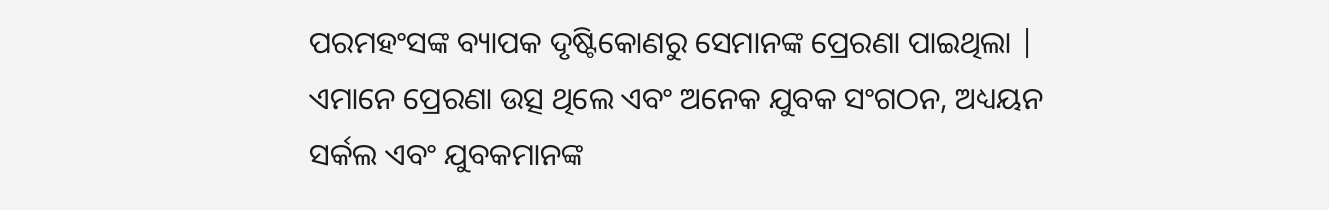ପରମହଂସଙ୍କ ବ୍ୟାପକ ଦୃଷ୍ଟିକୋଣରୁ ସେମାନଙ୍କ ପ୍ରେରଣା ପାଇଥିଲା | ଏମାନେ ପ୍ରେରଣା ଉତ୍ସ ଥିଲେ ଏବଂ ଅନେକ ଯୁବକ ସଂଗଠନ, ଅଧ୍ୟୟନ ସର୍କଲ ଏବଂ ଯୁବକମାନଙ୍କ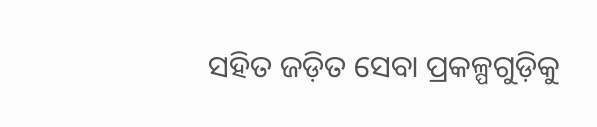ସହିତ ଜଡ଼ିତ ସେବା ପ୍ରକଳ୍ପଗୁଡ଼ିକୁ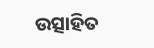ଉତ୍ସାହିତ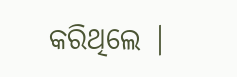କରିଥିଲେ |